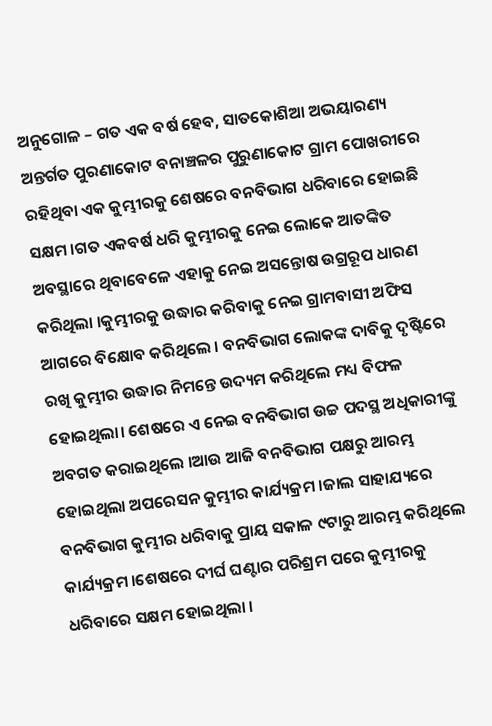ଅନୁଗୋଳ – ଗତ ଏକ ବର୍ଷ ହେବ, ସାତକୋଶିଆ ଅଭୟାରଣ୍ୟ ଅନ୍ତର୍ଗତ ପୁରଣାକୋଟ ବନାଞ୍ଚଳର ପୁରୁଣାକୋଟ ଗ୍ରାମ ପୋଖରୀରେ ରହିଥିବା ଏକ କୁମ୍ଭୀରକୁ ଶେଷରେ ବନବିଭାଗ ଧରିବାରେ ହୋଇଛି ସକ୍ଷମ ।ଗତ ଏକବର୍ଷ ଧରି କୁମ୍ଭୀରକୁ ନେଇ ଲୋକେ ଆତଙ୍କିତ ଅବସ୍ଥାରେ ଥିବାବେଳେ ଏହାକୁ ନେଇ ଅସନ୍ତୋଷ ଉଗ୍ରରୂପ ଧାରଣ କରିଥିଲା ।କୁମ୍ଭୀରକୁ ଉଦ୍ଧାର କରିବାକୁ ନେଇ ଗ୍ରାମବାସୀ ଅଫିସ ଆଗରେ ବିକ୍ଷୋବ କରିଥିଲେ । ବନବିଭାଗ ଲୋକଙ୍କ ଦାବିକୁ ଦୃଷ୍ଟିରେ ରଖି କୁମ୍ଭୀର ଉଦ୍ଧାର ନିମନ୍ତେ ଉଦ୍ୟମ କରିଥିଲେ ମଧ୍ୟ ବିଫଳ ହୋଇଥିଲା। ଶେଷରେ ଏ ନେଇ ବନବିଭାଗ ଉଚ୍ଚ ପଦସ୍ଥ ଅଧିକାରୀଙ୍କୁ ଅବଗତ କରାଇଥିଲେ ।ଆଉ ଆଜି ବନବିଭାଗ ପକ୍ଷରୁ ଆରମ୍ଭ ହୋଇଥିଲା ଅପରେସନ କୁମ୍ଭୀର କାର୍ଯ୍ୟକ୍ରମ ।ଜାଲ ସାହାଯ୍ୟରେ ବନବିଭାଗ କୁମ୍ଭୀର ଧରିବାକୁ ପ୍ରାୟ ସକାଳ ୯ଟାରୁ ଆରମ୍ଭ କରିଥିଲେ କାର୍ଯ୍ୟକ୍ରମ ।ଶେଷରେ ଦୀର୍ଘ ଘଣ୍ଟାର ପରିଶ୍ରମ ପରେ କୁମ୍ଭୀରକୁ ଧରିବାରେ ସକ୍ଷମ ହୋଇଥିଲା ।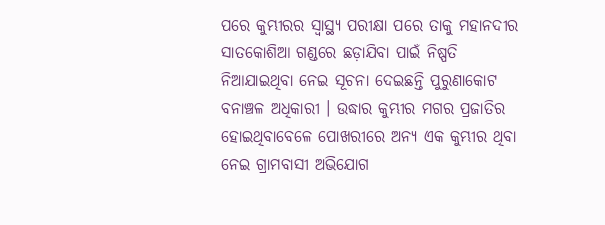ପରେ କୁମ୍ଭୀରର ସ୍ୱାସ୍ଥ୍ୟ ପରୀକ୍ଷା ପରେ ତାକୁ ମହାନଦୀର ସାତକୋଶିଆ ଗଣ୍ଡରେ ଛଡ଼ାଯିବା ପାଇଁ ନିଷ୍ପତି ନିଆଯାଇଥିବା ନେଇ ସୂଚନା ଦେଇଛନ୍ତି ପୁରୁଣାକୋଟ ବନାଞ୍ଚଳ ଅଧିକାରୀ । ଉଦ୍ଧାର କୁମ୍ଭୀର ମଗର ପ୍ରଜାତିର ହୋଇଥିବାବେଳେ ପୋଖରୀରେ ଅନ୍ୟ ଏକ କୁମ୍ଭୀର ଥିବା ନେଇ ଗ୍ରାମବାସୀ ଅଭିଯୋଗ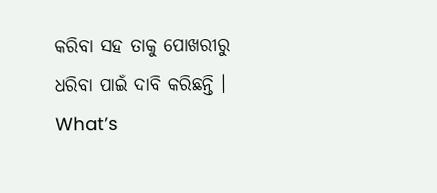କରିବା ସହ ତାକୁ ପୋଖରୀରୁ ଧରିବା ପାଇଁ ଦାବି କରିଛନ୍ତି ।
What’s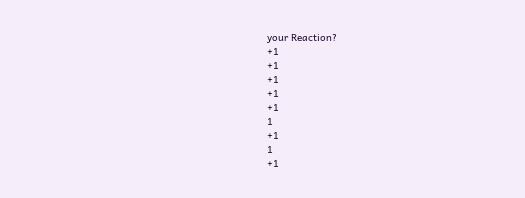your Reaction?
+1
+1
+1
+1
+1
1
+1
1
+1